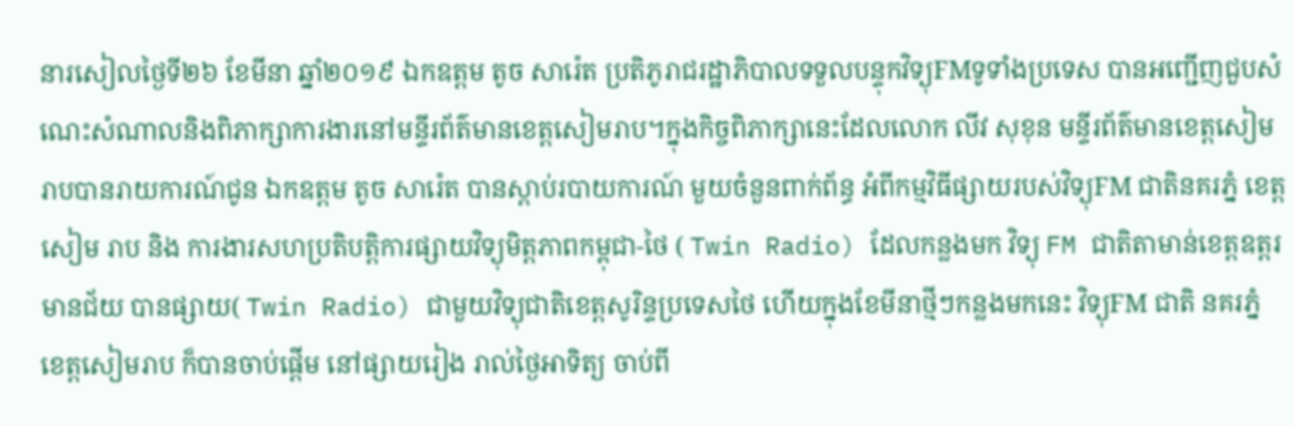នារសៀលថ្ងៃទី២៦ ខែមីនា ឆ្នាំ២០១៩ ឯកឧត្តម តូច សារ៉េត ប្រតិភូរាជរដ្ឋាភិបាលទទួលបន្ទុកវិទ្យុFMទូទាំងប្រទេស បានអញ្ជើញជួបសំណេះសំណាលនិងពិភាក្សាការងារនៅមន្ទីរព័ត៌មានខេត្តសៀមរាប។ក្នុងកិច្ចពិភាក្សានេះដែលលោក លីវ សុខុន មន្ទីរព័ត៌មានខេត្តសៀមរាបបានរាយការណ៍ជូន ឯកឧត្តម តូច សារ៉េត បានស្តាប់របាយការណ៍ មួយចំនួនពាក់ព័ន្ធ អំពីកម្មវិធីផ្សាយរបស់វិទ្យុFM ជាតិនគរភ្នំ ខេត្ត សៀម រាប និង ការងារសហប្រតិបត្តិការផ្សាយវិទ្យុមិត្តភាពកម្ពុជា-ថៃ ( Twin Radio) ដែលកន្លងមក វិទ្យុ FM ជាតិតាមាន់ខេត្តឧត្តរមានជ័យ បានផ្សាយ( Twin Radio) ជាមួយវិទ្យុជាតិខេត្តសូរិន្ទប្រទេសថៃ ហើយក្នុងខែមីនាថ្មីៗកន្លងមកនេះ វិទ្យុFM ជាតិ នគរភ្នំ ខេត្តសៀមរាប ក៏បានចាប់ផ្តើម នៅផ្សាយរៀង រាល់ថ្ងៃអាទិត្យ ចាប់ពី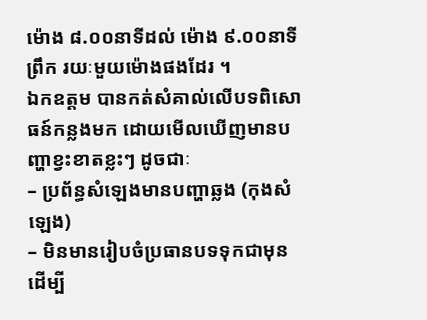ម៉ោង ៨.០០នាទីដល់ ម៉ោង ៩.០០នាទីព្រឹក រយៈមួយម៉ោងផងដែរ ។
ឯកឧត្តម បានកត់សំគាល់លើបទពិសោធន៍កន្លងមក ដោយមើលឃើញមានបញ្ហាខ្វះខាតខ្លះៗ ដូចជាៈ
– ប្រព័ន្ធសំឡេងមានបញ្ហាឆ្លង (កុងសំឡេង)
– មិនមានរៀបចំប្រធានបទទុកជាមុន ដើម្បី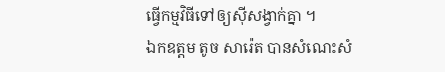ធ្វើកម្មវិធីទៅឲ្យស៊ីសង្វាក់គ្នា ។
ឯកឧត្តម តូច សារ៉េត បានសំណេះសំ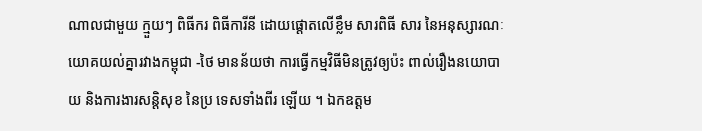ណាលជាមួយ ក្មួយៗ ពិធីករ ពិធីការីនី ដោយផ្តោតលើខ្លឹម សារពិធី សារ នៃអនុស្សារណៈយោគយល់គ្នារវាងកម្ពុជា -ថៃ មានន័យថា ការធ្វើកម្មវិធីមិនត្រូវឲ្យប៉ះ ពាល់រឿងនយោបាយ និងការងារសន្តិសុខ នៃប្រ ទេសទាំងពីរ ឡើយ ។ ឯកឧត្តម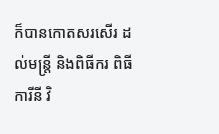ក៏បានកោតសរសើរ ដល់មន្ត្រី និងពិធីករ ពិធីការីនី វិ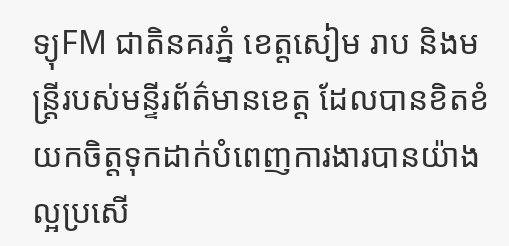ទ្យុFM ជាតិនគរភ្នំ ខេត្តសៀម រាប និងមន្ត្រីរបស់មន្ទីរព័ត៌មានខេត្ត ដែលបានខិតខំយកចិត្តទុកដាក់បំពេញការងារបានយ៉ាងល្អប្រសើ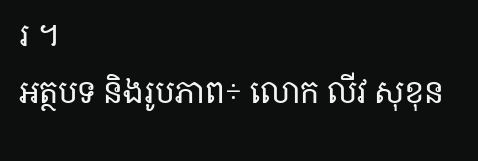រ ។
អត្ថបទ និងរូបភាព÷ លោក លីវ សុខុន